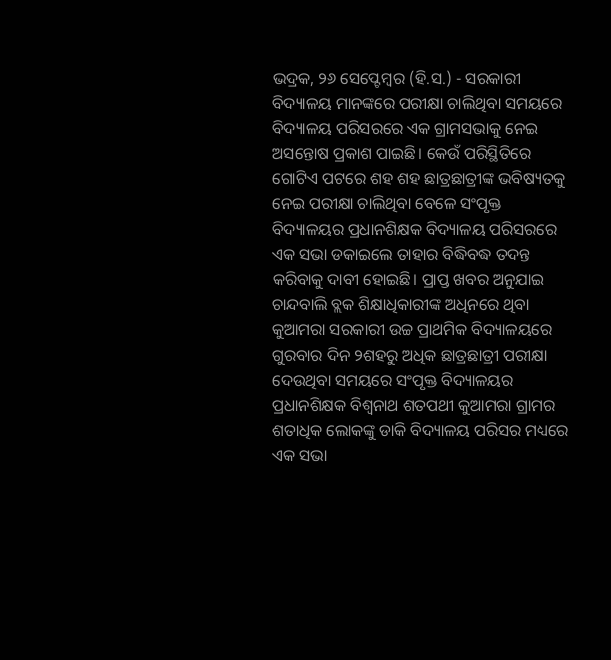ଭଦ୍ରକ, ୨୬ ସେପ୍ଟେମ୍ବର (ହି.ସ.) - ସରକାରୀ ବିଦ୍ୟାଳୟ ମାନଙ୍କରେ ପରୀକ୍ଷା ଚାଲିଥିବା ସମୟରେ ବିଦ୍ୟାଳୟ ପରିସରରେ ଏକ ଗ୍ରାମସଭାକୁ ନେଇ ଅସନ୍ତୋଷ ପ୍ରକାଶ ପାଇଛି। କେଉଁ ପରିସ୍ଥିତିରେ ଗୋଟିଏ ପଟରେ ଶହ ଶହ ଛାତ୍ରଛାତ୍ରୀଙ୍କ ଭବିଷ୍ୟତକୁ ନେଇ ପରୀକ୍ଷା ଚାଲିଥିବା ବେଳେ ସଂପୃକ୍ତ ବିଦ୍ୟାଳୟର ପ୍ରଧାନଶିକ୍ଷକ ବିଦ୍ୟାଳୟ ପରିସରରେ ଏକ ସଭା ଡକାଇଲେ ତାହାର ବିଦ୍ଧିବଦ୍ଧ ତଦନ୍ତ କରିବାକୁ ଦାବୀ ହୋଇଛି। ପ୍ରାପ୍ତ ଖବର ଅନୁଯାଇ ଚାନ୍ଦବାଲି ବ୍ଲକ ଶିକ୍ଷାଧିକାରୀଙ୍କ ଅଧିନରେ ଥିବା କୁଆମରା ସରକାରୀ ଉଚ୍ଚ ପ୍ରାଥମିକ ବିଦ୍ୟାଳୟରେ ଗୁରବାର ଦିନ ୨ଶହରୁ ଅଧିକ ଛାତ୍ରଛାତ୍ରୀ ପରୀକ୍ଷା ଦେଉଥିବା ସମୟରେ ସଂପୃକ୍ତ ବିଦ୍ୟାଳୟର ପ୍ରଧାନଶିକ୍ଷକ ବିଶ୍ୱନାଥ ଶତପଥୀ କୁଆମରା ଗ୍ରାମର ଶତାଧିକ ଲୋକଙ୍କୁ ଡାକି ବିଦ୍ୟାଳୟ ପରିସର ମଧ୍ୟରେ ଏକ ସଭା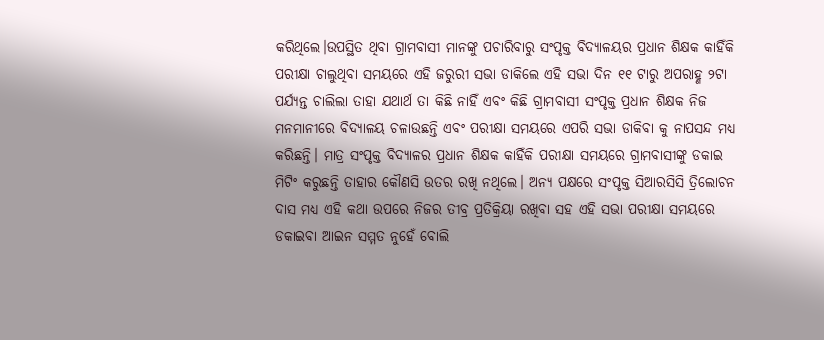କରିଥିଲେ।ଉପସ୍ଥିତ ଥିବା ଗ୍ରାମବାସୀ ମାନଙ୍କୁ ପଚାରିବାରୁ ସଂପୃକ୍ତ ବିଦ୍ୟାଳୟର ପ୍ରଧାନ ଶିକ୍ଷକ କାହିଁକି ପରୀକ୍ଷା ଚାଲୁଥିବା ସମୟରେ ଏହି ଜରୁରୀ ସଭା ଡାକିଲେ ଏହି ସଭା ଦିନ ୧୧ ଟାରୁ ଅପରାହ୍ଣ ୨ଟା ପର୍ଯ୍ୟନ୍ତ ଚାଲିଲା ତାହା ଯଥାର୍ଥ ତା କିଛି ନାହିଁ ଏବଂ କିଛି ଗ୍ରାମବାସୀ ସଂପୃକ୍ତ ପ୍ରଧାନ ଶିକ୍ଷକ ନିଜ ମନମାନୀରେ ବିଦ୍ୟାଳୟ ଚଳାଉଛନ୍ତି ଏବଂ ପରୀକ୍ଷା ସମୟରେ ଏପରି ସଭା ଡାକିବା କୁ ନାପସନ୍ଦ ମଧ୍ୟ କରିଛନ୍ତି। ମାତ୍ର ସଂପୃକ୍ତ ବିଦ୍ୟାଳର ପ୍ରଧାନ ଶିକ୍ଷକ କାହିଁକି ପରୀକ୍ଷା ସମୟରେ ଗ୍ରାମବାସୀଙ୍କୁ ଡକାଇ ମିଟିଂ କରୁଛନ୍ତି ତାହାର କୌଣସି ଉତର ରଖି ନଥିଲେ। ଅନ୍ୟ ପକ୍ଷରେ ସଂପୃକ୍ତ ସିଆରସିସି ତ୍ରିଲୋଚନ ଦାସ ମଧ୍ୟ ଏହି କଥା ଉପରେ ନିଜର ତୀବ୍ର ପ୍ରତିକ୍ରିୟା ରଖିବା ସହ ଏହି ସଭା ପରୀକ୍ଷା ସମୟରେ ଡକାଇବା ଆଇନ ସମ୍ମତ ନୁହେଁ ବୋଲି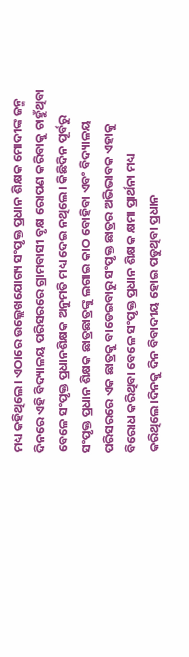ମଧ୍ୟ କହିଥିଲେ। ଏଠାରେ ଉଲ୍ଲେଖଯୋଗ୍ୟ ସଂପୃକ୍ତ ପ୍ରଧାନ ଶିକ୍ଷକ ମୋଦୀଙ୍କ ଜନ୍ମ ଦିନରେ ଏହି ବିଦ୍ୟାଳୟ ପରିସରରେ ଗ୍ରାମବାସୀ ବୃକ୍ଷ ରୋପଣ କରିବାକୁ ଚାହୁଁଥିବା ବେଳେ ସଂପୃକ୍ତ ପ୍ରଧାନଶିକ୍ଷକ ଅନୁମତି ମଧ୍ୟ ଦେଇ ନଥିଲେ। କିଛିଦିନ ପୂର୍ବରୁ ସଂପୃକ୍ତ ପ୍ରଧାନ ଶିକ୍ଷକ ଛାତ୍ରଛାତ୍ରଙ୍କୁ ଲଗାଇ କାଠ ବୋହିବା ଏବଂ ବିଦ୍ୟାଳୟ ପରିସରରେ ଏକ ଛାତ୍ରକୁ ବାଡେଇବାରୁ ସଂପୃକ୍ତ ଛାତ୍ରର ଅଭିଭାବକ ଏହାକୁ ବିରୋଧ କରିଥିବା ବେଳେ ସଂପୃକ୍ତ ପ୍ରଧାନ ଶିକ୍ଷକ କ୍ଷମା ପ୍ରାର୍ଥନା ମଧ୍ୟ କରିଥିଲେ।ଦିନକୁ ଦିନ ବିବାଦୀୟ ହୋଇ ପଡୁଥିବା ପ୍ରଧାନ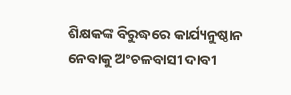ଶିକ୍ଷକଙ୍କ ବିରୁଦ୍ଧରେ କାର୍ଯ୍ୟନୁଷ୍ଠାନ ନେବାକୁ ଅଂଚଳବାସୀ ଦାବୀ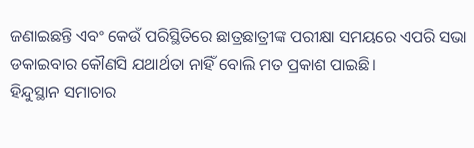ଜଣାଇଛନ୍ତି ଏବଂ କେଉଁ ପରିସ୍ଥିତିରେ ଛାତ୍ରଛାତ୍ରୀଙ୍କ ପରୀକ୍ଷା ସମୟରେ ଏପରି ସଭା ଡକାଇବାର କୌଣସି ଯଥାର୍ଥତା ନାହିଁ ବୋଲି ମତ ପ୍ରକାଶ ପାଇଛି।
ହିନ୍ଦୁସ୍ଥାନ ସମାଚାର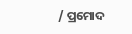/ ପ୍ରମୋଦ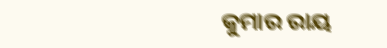କୁମାର ରାୟ